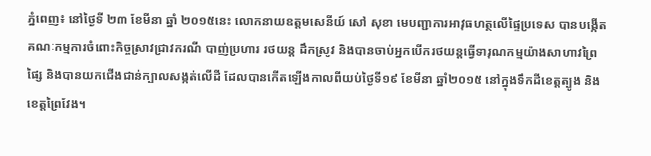ភ្នំពេញ៖ នៅថ្ងៃទី ២៣ ខែមីនា ឆ្នាំ ២០១៥នេះ លោកនាយឧត្ដមសេនីយ៍ សៅ សុខា មេបញ្ជាការអាវុធហត្ថលើផ្ទៃប្រទេស បានបង្កើតគណៈកម្មការចំពោះកិច្ចស្រាវជ្រាវករណី បាញ់ប្រហារ រថយន្ដ ដឹកស្រូវ និងបានចាប់អ្នកបើករថយន្តធ្វើទារុណកម្មយ៉ាងសាហាវព្រៃផ្សៃ និងបានយកជើងជាន់ក្បាលសង្កត់លើដី ដែលបានកើតឡើងកាលពីយប់ថ្ងៃទី១៩ ខែមីនា ឆ្នាំ២០១៥ នៅក្នុងទឹកដីខេត្ដត្បូង និងខេត្ដព្រៃវែង។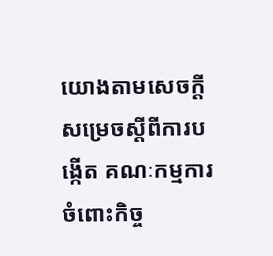យោងតាមសេចក្ដីសម្រេចស្ដីពីការបង្កើត គណៈកម្មការចំពោះកិច្ច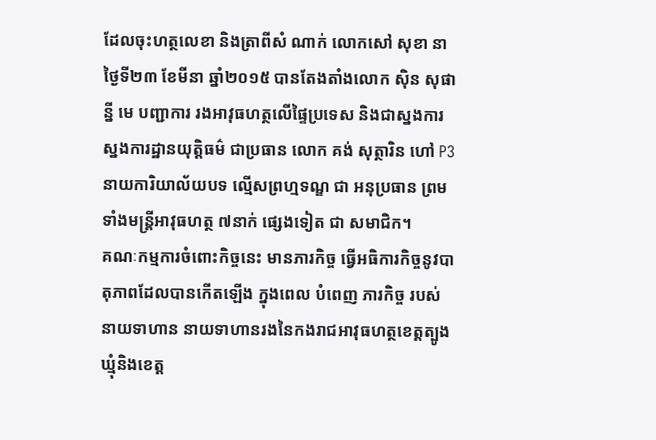ដែលចុះហត្ថលេខា និងត្រាពីសំ ណាក់ លោកសៅ សុខា នាថ្ងៃទី២៣ ខែមីនា ឆ្នាំ២០១៥ បានតែងតាំងលោក ស៊ិន សុផាន្នី មេ បញ្ជាការ រងអាវុធហត្ថលើផ្ទៃប្រទេស និងជាស្នងការ ស្នងការដ្ឋានយុត្ដិធម៌ ជាប្រធាន លោក គង់ សុត្ថារិន ហៅ P3 នាយការិយាល័យបទ ល្មើសព្រហ្មទណ្ឌ ជា អនុប្រធាន ព្រមទាំងមន្ដ្រីអាវុធហត្ថ ៧នាក់ ផ្សេងទៀត ជា សមាជិក។
គណៈកម្មការចំពោះកិច្ចនេះ មានភារកិច្ច ធ្វើអធិការកិច្ចនូវបាតុភាពដែលបានកើតឡើង ក្នុងពេល បំពេញ ភារកិច្ច របស់ នាយទាហាន នាយទាហានរងនៃកងរាជអាវុធហត្ថខេត្ដត្បូង ឃ្មុំនិងខេត្ដ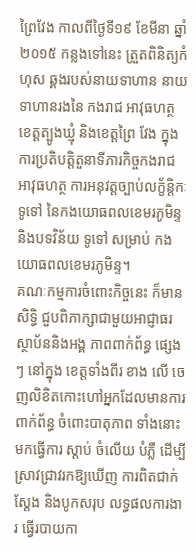ព្រៃវែង កាលពីថ្ងៃទី១៩ ខែមីនា ឆ្នាំ២០១៥ កន្លងទៅនេះ ត្រួតពិនិត្យកំហុស ឆ្គងរបស់នាយទាហាន នាយ ទាហានរងនៃ កងរាជ អាវុធហត្ថ ខេត្ដត្បូងឃ្មុំ និងខេត្ដព្រៃ វែង ក្នុងការប្រតិបត្ដិតួនាទីភារកិច្ចកងរាជ អាវុធហត្ថ ការអនុវត្ដច្បាប់លក្ខ័ន្ដិកៈទូទៅ នៃកងយោធពលខេមរភូមិន្ទ និងបទវិន័យ ទូទៅ សម្រាប់ កងយោធពលខេមរភូមិន្ទ។
គណៈកម្មការចំពោះកិច្ចនេះ ក៏មានសិទ្ធិ ជួបពិភាក្សាជាមួយអាជ្ញាធរ ស្ថាប័ននិងអង្គ ភាពពាក់ព័ន្ធ ផ្សេងៗ នៅក្នុង ខេត្ដទាំងពីរ ខាង លើ ចេញលិខិតកោះហៅអ្នកដែលមានការ ពាក់ព័ន្ធ ចំពោះបាតុភាព ទាំងនោះ មកធ្វើការ ស្ដាប់ ចំលើយ បំភ្លឺ ដើម្បីស្រាវជ្រាវរកឱ្យឃើញ ការពិតជាក់ស្ដែង និងបូកសរុប លទ្ធផលការងារ ធ្វើរបាយកា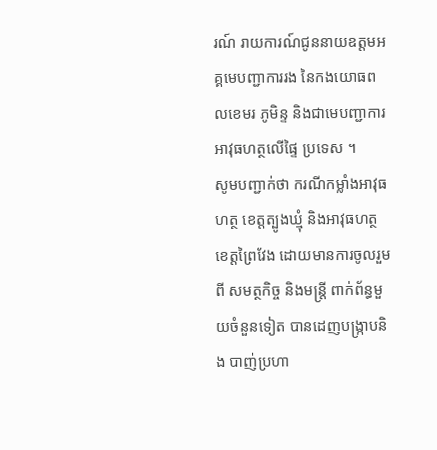រណ៍ រាយការណ៍ជូននាយឧត្ដមអគ្គមេបញ្ជាការរង នៃកងយោធពលខេមរ ភូមិន្ទ និងជាមេបញ្ជាការអាវុធហត្ថលើផ្ទៃ ប្រទេស ។
សូមបញ្ជាក់ថា ករណីកម្លាំងអាវុធហត្ថ ខេត្ដត្បូងឃ្មុំ និងអាវុធហត្ថខេត្ដព្រៃវែង ដោយមានការចូលរួមពី សមត្ថកិច្ច និងមន្ដ្រី ពាក់ព័ន្ធមួយចំនួនទៀត បានដេញបង្ក្រាបនិង បាញ់ប្រហា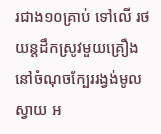រជាង១០គ្រាប់ ទៅលើ រថយន្ដដឹកស្រូវមួយគ្រឿងនៅចំណុចក្បែររង្វង់មូលស្វាយ អ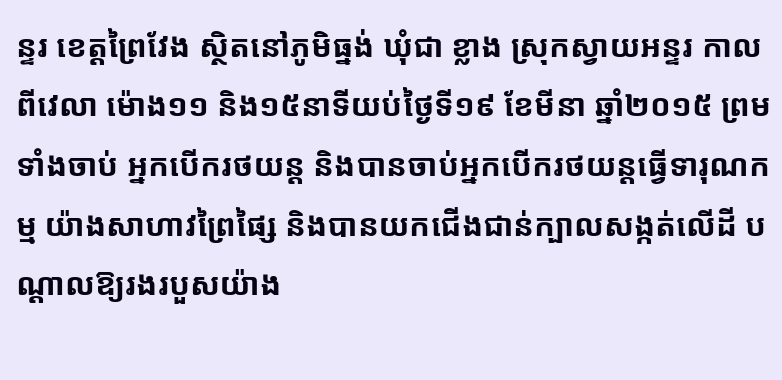ន្ទរ ខេត្ដព្រៃវែង ស្ថិតនៅភូមិធ្នង់ ឃុំជា ខ្លាង ស្រុកស្វាយអន្ទរ កាលពីវេលា ម៉ោង១១ និង១៥នាទីយប់ថ្ងៃទី១៩ ខែមីនា ឆ្នាំ២០១៥ ព្រមទាំងចាប់ អ្នកបើករថយន្ដ និងបានចាប់អ្នកបើករថយន្តធ្វើទារុណកម្ម យ៉ាងសាហាវព្រៃផ្សៃ និងបានយកជើងជាន់ក្បាលសង្កត់លើដី បណ្ដាលឱ្យរងរបួសយ៉ាង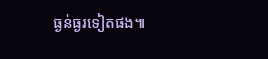ធ្ងន់ធ្ងរទៀតផង៕